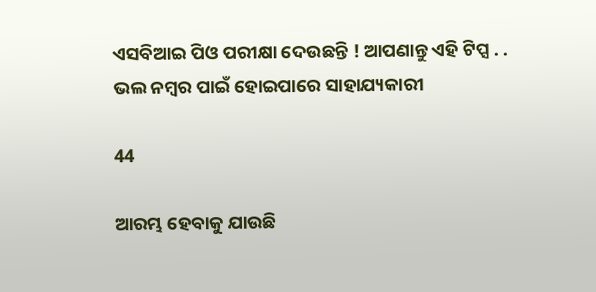ଏସବିଆଇ ପିଓ ପରୀକ୍ଷା ଦେଉଛନ୍ତି ! ଆପଣାନ୍ତୁ ଏହି ଟିପ୍ସ . . ଭଲ ନମ୍ବର ପାଇଁ ହୋଇପାରେ ସାହାଯ୍ୟକାରୀ

44

ଆରମ୍ଭ ହେବାକୁ ଯାଉଛି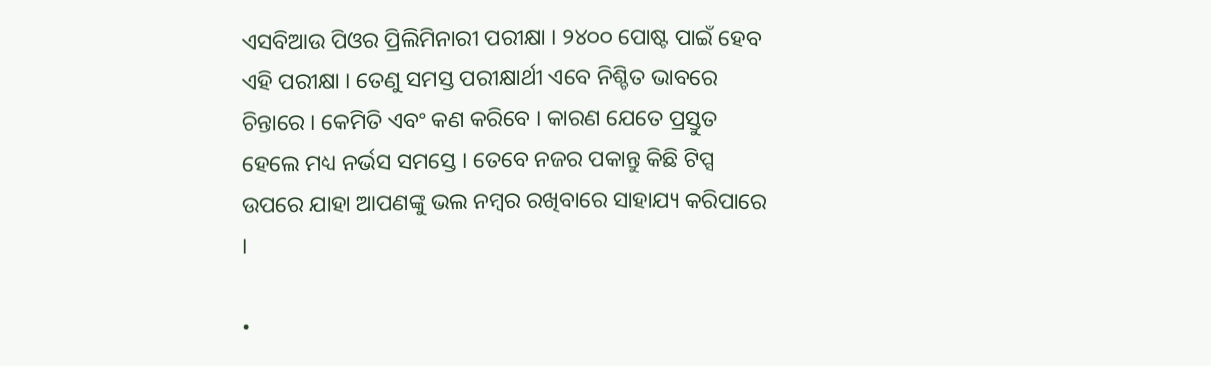ଏସବିଆଉ ପିଓର ପ୍ରିଲିମିନାରୀ ପରୀକ୍ଷା । ୨୪୦୦ ପୋଷ୍ଟ ପାଇଁ ହେବ ଏହି ପରୀକ୍ଷା । ତେଣୁ ସମସ୍ତ ପରୀକ୍ଷାର୍ଥୀ ଏବେ ନିଶ୍ଚିତ ଭାବରେ ଚିନ୍ତାରେ । କେମିତି ଏବଂ କଣ କରିବେ । କାରଣ ଯେତେ ପ୍ରସ୍ତୁତ ହେଲେ ମଧ୍ୟ ନର୍ଭସ ସମସ୍ତେ । ତେବେ ନଜର ପକାନ୍ତୁ କିଛି ଟିପ୍ସ ଉପରେ ଯାହା ଆପଣଙ୍କୁ ଭଲ ନମ୍ବର ରଖିବାରେ ସାହାଯ୍ୟ କରିପାରେ ।

•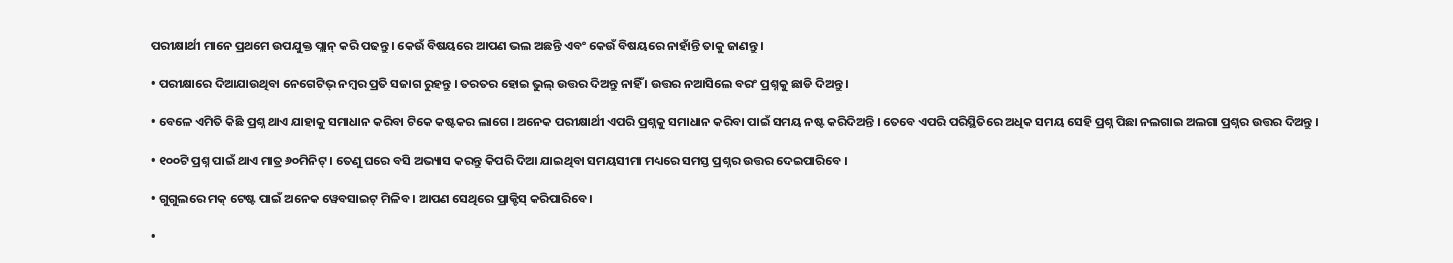ପରୀକ୍ଷାର୍ଥୀ ମାନେ ପ୍ରଥମେ ଉପଯୁକ୍ତ ପ୍ଲାନ୍ କରି ପଢନ୍ତୁ । କେଉଁ ବିଷୟରେ ଆପଣ ଭଲ ଅଛନ୍ତି ଏବଂ କେଉଁ ବିଷୟରେ ନାହାଁନ୍ତି ତାକୁ ଜାଣନ୍ତୁ ।

• ପରୀକ୍ଷାରେ ଦିଆଯାଉଥିବା ନେଗେଟିଭ୍ ନମ୍ବର ପ୍ରତି ସଜାଗ ରୁହନ୍ତୁ । ତରତର ହୋଇ ଭୁଲ୍ ଉତ୍ତର ଦିଅନ୍ତୁ ନାହିଁ । ଉତ୍ତର ନଆସିଲେ ବରଂ ପ୍ରଶ୍ନକୁ ଛାଡି ଦିଅନ୍ତୁ ।

• ବେଳେ ଏମିତି କିଛି ପ୍ରଶ୍ନ ଥାଏ ଯାହାକୁ ସମାଧାନ କରିବା ଟିକେ କଷ୍ଟକର ଲାଗେ । ଅନେକ ପରୀକ୍ଷାର୍ଥୀ ଏପରି ପ୍ରଶ୍ନକୁ ସମାଧାନ କରିବା ପାଇଁ ସମୟ ନଷ୍ଟ କରିଦିଅନ୍ତି । ତେବେ ଏପରି ପରିସ୍ଥିତିରେ ଅଧିକ ସମୟ ସେହି ପ୍ରଶ୍ନ ପିଛା ନଲଗାଇ ଅଲଗା ପ୍ରଶ୍ନର ଉତ୍ତର ଦିଅନ୍ତୁ ।

• ୧୦୦ଟି ପ୍ରଶ୍ନ ପାଇଁ ଥାଏ ମାତ୍ର ୬୦ମିନିଟ୍ । ତେଣୁ ଘରେ ବସି ଅଭ୍ୟାସ କରନ୍ତୁ କିପରି ଦିଆ ଯାଇଥିବା ସମୟସୀମା ମଧ୍ୟରେ ସମସ୍ତ ପ୍ରଶ୍ନର ଉତ୍ତର ଦେଇପାରିବେ ।

• ଗୁଗୁଲରେ ମକ୍ ଟେଷ୍ଟ ପାଇଁ ଅନେକ ୱେବସାଇଟ୍ ମିଳିବ । ଆପଣ ସେଥିରେ ପ୍ରାକ୍ଟିସ୍ କରିପାରିବେ ।

•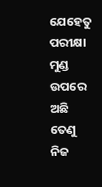ଯେହେତୁ ପରୀକ୍ଷା ମୁଣ୍ଡ ଉପରେ ଅଛି ତେଣୁ ନିଜ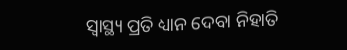ସ୍ୱାସ୍ଥ୍ୟ ପ୍ରତି ଧ୍ୟାନ ଦେବା ନିହାତି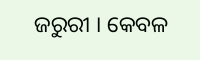ଜରୁରୀ । କେବଳ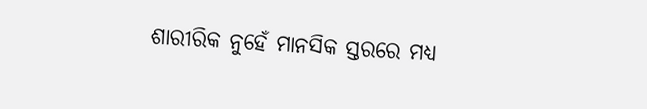ଶାରୀରିକ ନୁହେଁ ମାନସିକ ସ୍ତରରେ ମଧ୍ୟ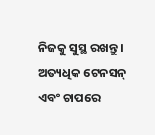ନିଜକୁ ସୁସ୍ଥ ରଖନ୍ତୁ । ଅତ୍ୟଧିକ ଟେନସନ୍ ଏବଂ ଚାପରେ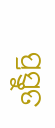ପ୍ରସ୍ତୁତ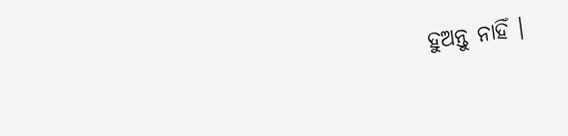ହୁଅନ୍ତୁ ନାହିଁ ।